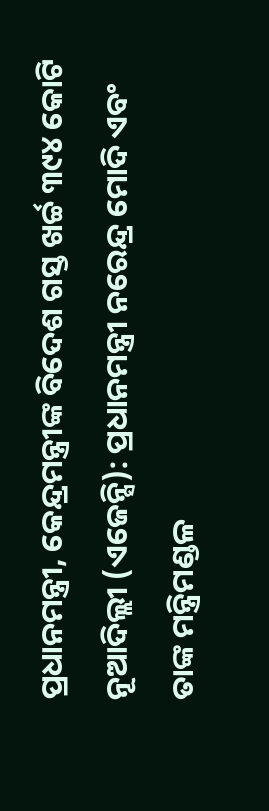ପ୍ରଧାନମନ୍ତ୍ରୀ, କେନ୍ଦ୍ରମନ୍ତ୍ରୀଙ୍କ ବିଦେଶ ଗସ୍ତ ଖର୍ଚ୍ଚ ୩୯୪ କୋଟି
ନୂଆଦିଲ୍ଲୀ (ଏଜେନ୍ସି): ପ୍ରଧାନମନ୍ତ୍ରୀ ନରେନ୍ଦ୍ର ମୋଦି ଏବଂ ତାଙ୍କ ମନ୍ତ୍ରିମଣ୍ଡଳ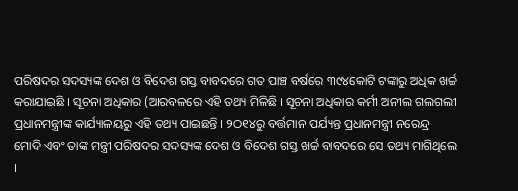ପରିଷଦର ସଦସ୍ୟଙ୍କ ଦେଶ ଓ ବିଦେଶ ଗସ୍ତ ବାବଦରେ ଗତ ପାଞ୍ଚ ବର୍ଷରେ ୩୯୪କୋଟି ଟଙ୍କାରୁ ଅଧିକ ଖର୍ଚ୍ଚ କରାଯାଇଛି । ସୂଚନା ଅଧିକାର (ଆରବଳରେ ଏହି ତଥ୍ୟ ମିଳିଛି । ସୂଚନା ଅଧିକାର କର୍ମୀ ଅନୀଲ ଗଲଗଲୀ ପ୍ରଧାନମନ୍ତ୍ରୀଙ୍କ କାର୍ଯ୍ୟାଳୟରୁ ଏହି ତଥ୍ୟ ପାଇଛନ୍ତି । ୨ଠ୧୪ରୁ ବର୍ତ୍ତମାନ ପର୍ଯ୍ୟନ୍ତ ପ୍ରଧାନମନ୍ତ୍ରୀ ନରେନ୍ଦ୍ର ମୋଦି ଏବଂ ତାଙ୍କ ମନ୍ତ୍ରୀ ପରିଷଦର ସଦସ୍ୟଙ୍କ ଦେଶ ଓ ବିଦେଶ ଗସ୍ତ ଖର୍ଚ୍ଚ ବାବଦରେ ସେ ତଥ୍ୟ ମାଗିଥିଲେ ।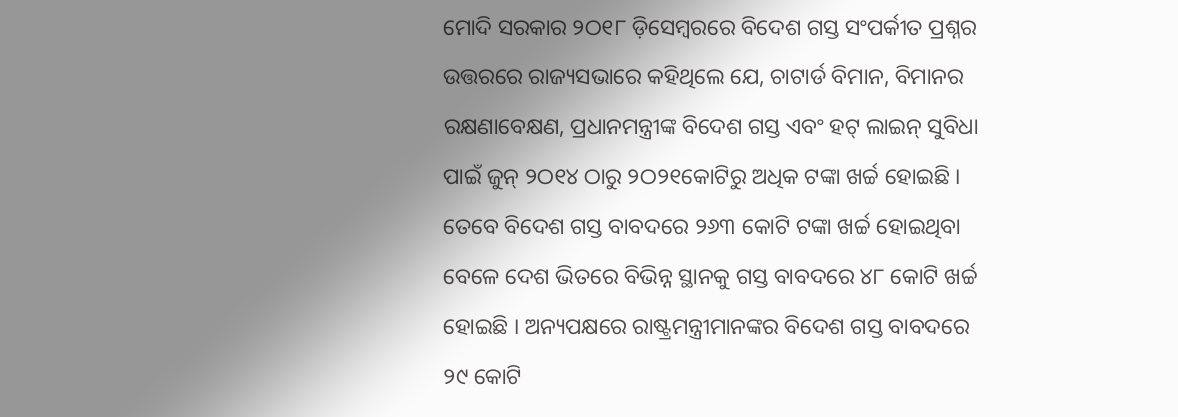ମୋଦି ସରକାର ୨ଠ୧୮ ଡ଼ିସେମ୍ବରରେ ବିଦେଶ ଗସ୍ତ ସଂପର୍କୀତ ପ୍ରଶ୍ନର ଉତ୍ତରରେ ରାଜ୍ୟସଭାରେ କହିଥିଲେ ଯେ, ଚାଟାର୍ଡ ବିମାନ, ବିମାନର ରକ୍ଷଣାବେକ୍ଷଣ, ପ୍ରଧାନମନ୍ତ୍ରୀଙ୍କ ବିଦେଶ ଗସ୍ତ ଏବଂ ହଟ୍ ଲାଇନ୍ ସୁବିଧା ପାଇଁ ଜୁନ୍ ୨ଠ୧୪ ଠାରୁ ୨ଠ୨୧କୋଟିରୁ ଅଧିକ ଟଙ୍କା ଖର୍ଚ୍ଚ ହୋଇଛି । ତେବେ ବିଦେଶ ଗସ୍ତ ବାବଦରେ ୨୬୩ କୋଟି ଟଙ୍କା ଖର୍ଚ୍ଚ ହୋଇଥିବା ବେଳେ ଦେଶ ଭିତରେ ବିଭିନ୍ନ ସ୍ଥାନକୁ ଗସ୍ତ ବାବଦରେ ୪୮ କୋଟି ଖର୍ଚ୍ଚ ହୋଇଛି । ଅନ୍ୟପକ୍ଷରେ ରାଷ୍ଟ୍ରମନ୍ତ୍ରୀମାନଙ୍କର ବିଦେଶ ଗସ୍ତ ବାବଦରେ ୨୯ କୋଟି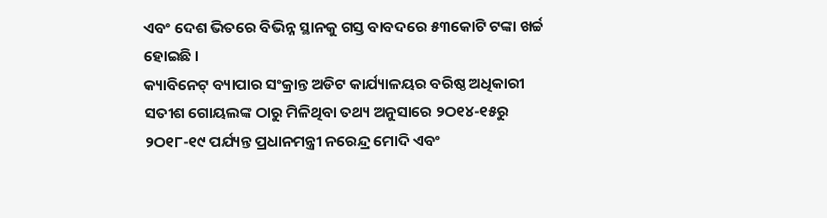ଏବଂ ଦେଶ ଭିତରେ ବିଭିନ୍ନ ସ୍ଥାନକୁ ଗସ୍ତ ବାବଦରେ ୫୩କୋଟି ଟଙ୍କା ଖର୍ଚ୍ଚ ହୋଇଛି ।
କ୍ୟାବିନେଟ୍ ବ୍ୟାପାର ସଂକ୍ରାନ୍ତ ଅଡିଟ କାର୍ଯ୍ୟାଳୟର ବରିଷ୍ଠ ଅଧିକାରୀ ସତୀଶ ଗୋୟଲଙ୍କ ଠାରୁ ମିଳିଥିବା ତଥ୍ୟ ଅନୁସାରେ ୨ଠ୧୪-୧୫ରୁ ୨ଠ୧୮-୧୯ ପର୍ଯ୍ୟନ୍ତ ପ୍ରଧାନମନ୍ତ୍ରୀ ନରେନ୍ଦ୍ର ମୋଦି ଏବଂ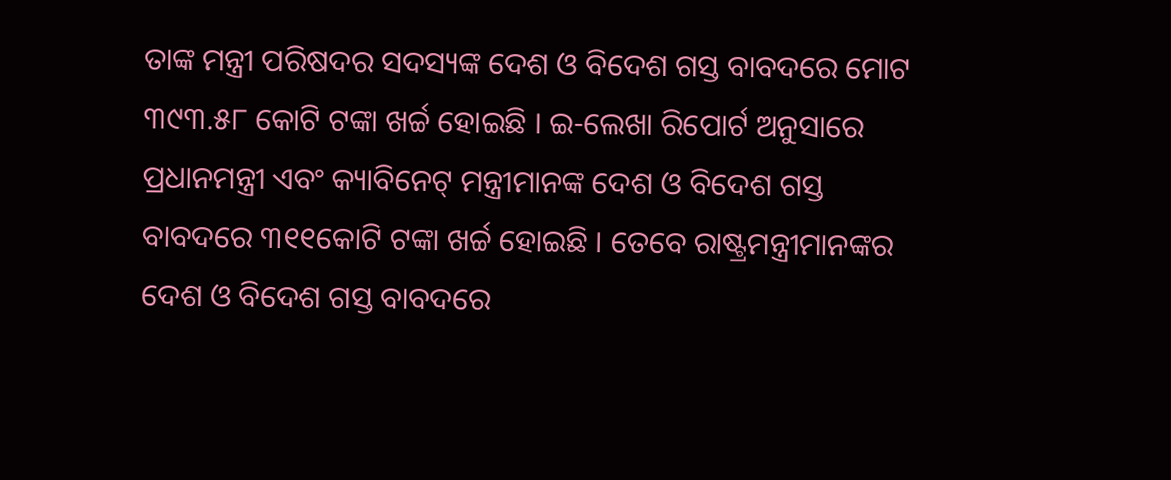ତାଙ୍କ ମନ୍ତ୍ରୀ ପରିଷଦର ସଦସ୍ୟଙ୍କ ଦେଶ ଓ ବିଦେଶ ଗସ୍ତ ବାବଦରେ ମୋଟ ୩୯୩.୫୮ କୋଟି ଟଙ୍କା ଖର୍ଚ୍ଚ ହୋଇଛି । ଇ-ଲେଖା ରିପୋର୍ଟ ଅନୁସାରେ ପ୍ରଧାନମନ୍ତ୍ରୀ ଏବଂ କ୍ୟାବିନେଟ୍ ମନ୍ତ୍ରୀମାନଙ୍କ ଦେଶ ଓ ବିଦେଶ ଗସ୍ତ ବାବଦରେ ୩୧୧କୋଟି ଟଙ୍କା ଖର୍ଚ୍ଚ ହୋଇଛି । ତେବେ ରାଷ୍ଟ୍ରମନ୍ତ୍ରୀମାନଙ୍କର ଦେଶ ଓ ବିଦେଶ ଗସ୍ତ ବାବଦରେ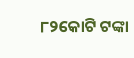୮୨କୋଟି ଟଙ୍କା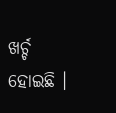ଖର୍ଚ୍ଚ ହୋଇଛି ।